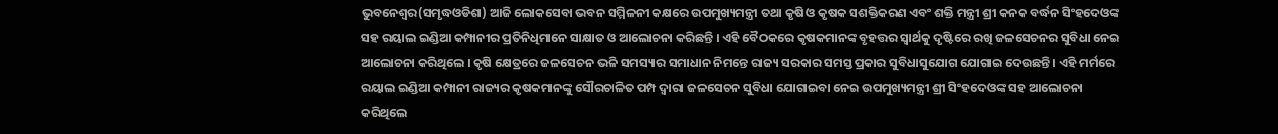ଭୁବନେଶ୍ୱର(ସମୃଦ୍ଧଓଡିଶା) ଆଜି ଲୋକସେବା ଭବନ ସମ୍ମିଳନୀ କକ୍ଷରେ ଉପମୁଖ୍ୟମନ୍ତ୍ରୀ ତଥା କୃଷି ଓ କୃଷକ ସଶକ୍ତିକରଣ ଏବଂ ଶକ୍ତି ମନ୍ତ୍ରୀ ଶ୍ରୀ କନକ ବର୍ଦ୍ଧନ ସିଂହଦେଓଙ୍କ ସହ ରୟାଲ ଇଣ୍ଡିଆ କମ୍ପାନୀର ପ୍ରତିନିଧିମାନେ ସାକ୍ଷାତ ଓ ଆଲୋଚନା କରିଛନ୍ତି । ଏହି ବୈଠକରେ କୃଷକମାନଙ୍କ ବୃହତ୍ତର ସ୍ୱାର୍ଥକୁ ଦୃଷ୍ଟିରେ ରଖି ଜଳସେଚନର ସୁବିଧା ନେଇ ଆଲୋଚନା କରିଥିଲେ । କୃଷି କ୍ଷେତ୍ରରେ ଜଳସେଚନ ଭଳି ସମସ୍ୟାର ସମାଧାନ ନିମନ୍ତେ ରାଜ୍ୟ ସରକାର ସମସ୍ତ ପ୍ରକାର ସୁବିଧାସୁଯୋଗ ଯୋଗାଇ ଦେଉଛନ୍ତି । ଏହି ମର୍ମରେ ରୟାଲ ଇଣ୍ଡିଆ କମ୍ପାନୀ ରାଜ୍ୟର କୃଷକମାନଙ୍କୁ ସୌରଚାଳିତ ପମ୍ପ ଦ୍ୱାରା ଜଳସେଚନ ସୁବିଧା ଯୋଗାଇବା ନେଇ ଉପମୁଖ୍ୟମନ୍ତ୍ରୀ ଶ୍ରୀ ସିଂହଦେଓଙ୍କ ସହ ଆଲୋଚନା କରିଥିଲେ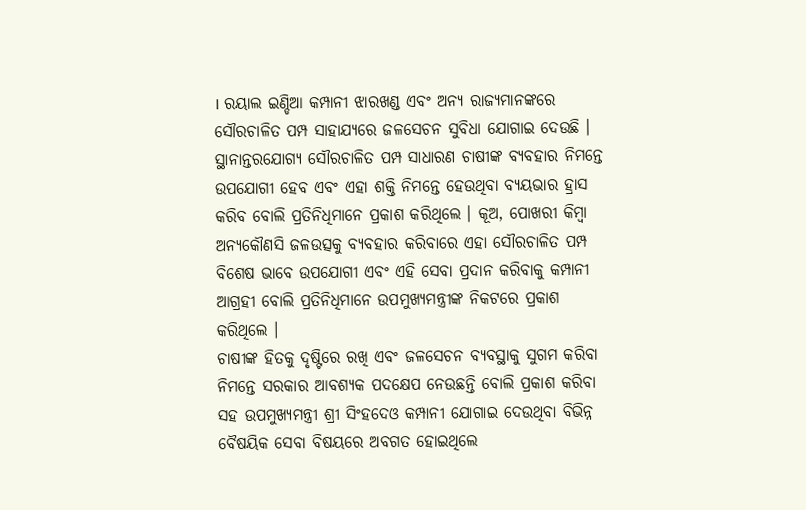। ରୟାଲ ଇଣ୍ଡିଆ କମ୍ପାନୀ ଝାରଖଣ୍ଡ ଏବଂ ଅନ୍ୟ ରାଜ୍ୟମାନଙ୍କରେ ସୌରଚାଳିତ ପମ୍ପ ସାହାଯ୍ୟରେ ଜଳସେଚନ ସୁବିଧା ଯୋଗାଇ ଦେଉଛି । ସ୍ଥାନାନ୍ତରଯୋଗ୍ୟ ସୌରଚାଳିତ ପମ୍ପ ସାଧାରଣ ଚାଷୀଙ୍କ ବ୍ୟବହାର ନିମନ୍ତେ ଉପଯୋଗୀ ହେବ ଏବଂ ଏହା ଶକ୍ତି ନିମନ୍ତେ ହେଉଥିବା ବ୍ୟୟଭାର ହ୍ରାସ କରିବ ବୋଲି ପ୍ରତିନିଧିମାନେ ପ୍ରକାଶ କରିଥିଲେ । କୂଅ, ପୋଖରୀ କିମ୍ବା ଅନ୍ୟକୌଣସି ଜଳଉତ୍ସକୁ ବ୍ୟବହାର କରିବାରେ ଏହା ସୌରଚାଳିତ ପମ୍ପ ବିଶେଷ ଭାବେ ଉପଯୋଗୀ ଏବଂ ଏହି ସେବା ପ୍ରଦାନ କରିବାକୁ କମ୍ପାନୀ ଆଗ୍ରହୀ ବୋଲି ପ୍ରତିନିଧିମାନେ ଉପମୁଖ୍ୟମନ୍ତ୍ରୀଙ୍କ ନିକଟରେ ପ୍ରକାଶ କରିଥିଲେ ।
ଚାଷୀଙ୍କ ହିତକୁ ଦୃଷ୍ଟିରେ ରଖି ଏବଂ ଜଳସେଚନ ବ୍ୟବସ୍ଥାକୁ ସୁଗମ କରିବା ନିମନ୍ତେ ସରକାର ଆବଶ୍ୟକ ପଦକ୍ଷେପ ନେଉଛନ୍ତି ବୋଲି ପ୍ରକାଶ କରିବା ସହ ଉପମୁଖ୍ୟମନ୍ତ୍ରୀ ଶ୍ରୀ ସିଂହଦେଓ କମ୍ପାନୀ ଯୋଗାଇ ଦେଉଥିବା ବିଭିନ୍ନ ବୈଷୟିକ ସେବା ବିଷୟରେ ଅବଗତ ହୋଇଥିଲେ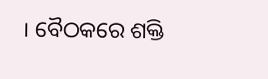। ବୈଠକରେ ଶକ୍ତି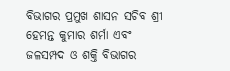ବିଭାଗର ପ୍ରମୁଖ ଶାସନ ସଚିବ ଶ୍ରୀ ହେମନ୍ତ କୁମାର ଶର୍ମା ଏବଂ ଜଳସମ୍ପଦ ଓ ଶକ୍ତି ବିଭାଗର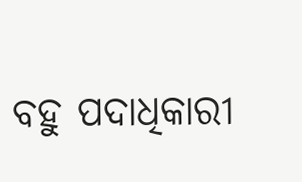ବହୁ ପଦାଧିକାରୀ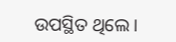ଉପସ୍ଥିତ ଥିଲେ ।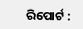ରିପୋର୍ଟ :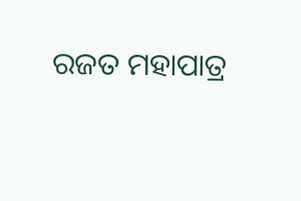ରଜତ ମହାପାତ୍ର